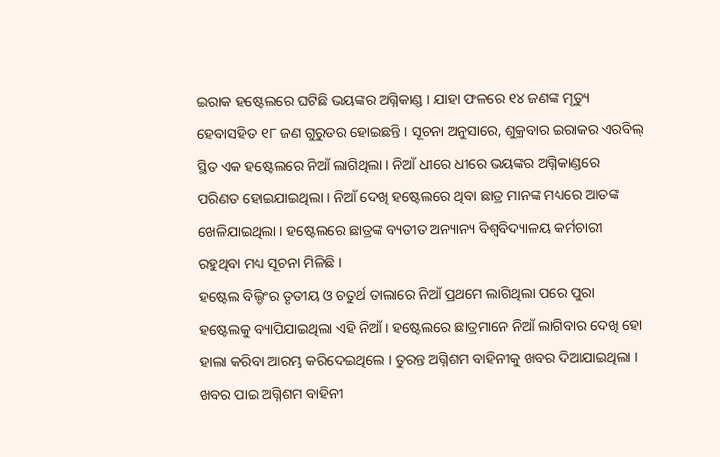ଇରାକ ହଷ୍ଟେଲରେ ଘଟିଛି ଭୟଙ୍କର ଅଗ୍ନିକାଣ୍ଡ । ଯାହା ଫଳରେ ୧୪ ଜଣଙ୍କ ମୃତ୍ୟୁ ହେବାସହିତ ୧୮ ଜଣ ଗୁରୁତର ହୋଇଛନ୍ତି । ସୂଚନା ଅନୁସାରେ, ଶୁକ୍ରବାର ଇରାକର ଏରବିଲ୍ ସ୍ଥିତ ଏକ ହଷ୍ଟେଲରେ ନିଆଁ ଲାଗିଥିଲା । ନିଆଁ ଧୀରେ ଧୀରେ ଭୟଙ୍କର ଅଗ୍ନିକାଣ୍ଡରେ ପରିଣତ ହୋଇଯାଇଥିଲା । ନିଆଁ ଦେଖି ହଷ୍ଟେଲରେ ଥିବା ଛାତ୍ର ମାନଙ୍କ ମଧ୍ୟରେ ଆତଙ୍କ ଖେଳିଯାଇଥିଲା । ହଷ୍ଟେଲରେ ଛାତ୍ରଙ୍କ ବ୍ୟତୀତ ଅନ୍ୟାନ୍ୟ ବିଶ୍ୱବିଦ୍ୟାଳୟ କର୍ମଚାରୀ ରହୁଥିବା ମଧ୍ୟ ସୂଚନା ମିଳିଛି ।
ହଷ୍ଟେଲ ବିଲ୍ଡିଂର ତୃତୀୟ ଓ ଚତୁର୍ଥ ତାଲାରେ ନିଆଁ ପ୍ରଥମେ ଲାଗିଥିଲା ପରେ ପୁରା ହଷ୍ଟେଲକୁ ବ୍ୟାପିଯାଇଥିଲା ଏହି ନିଆଁ । ହଷ୍ଟେଲରେ ଛାତ୍ରମାନେ ନିଆଁ ଲାଗିବାର ଦେଖି ହୋ ହାଲା କରିବା ଆରମ୍ଭ କରିଦେଇଥିଲେ । ତୁରନ୍ତ ଅଗ୍ନିଶମ ବାହିନୀକୁ ଖବର ଦିଆଯାଇଥିଲା । ଖବର ପାଇ ଅଗ୍ନିଶମ ବାହିନୀ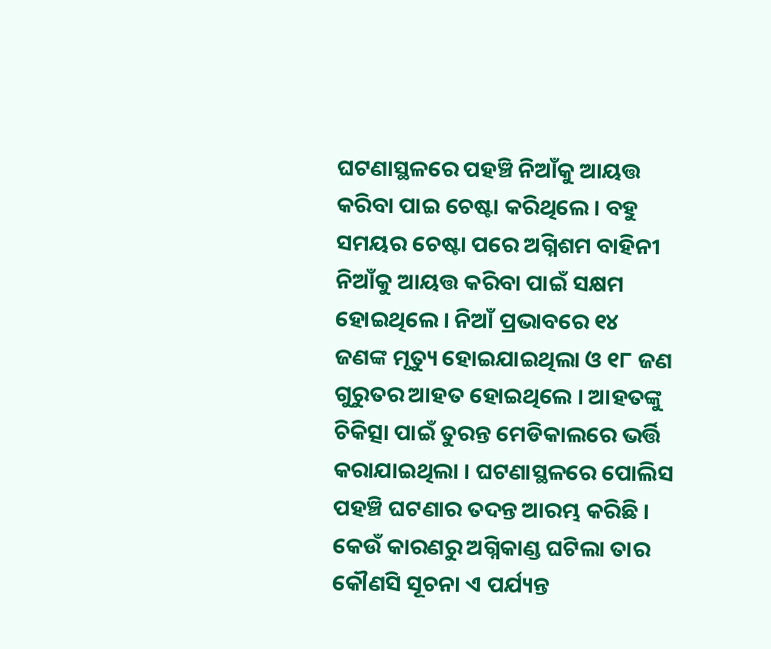ଘଟଣାସ୍ଥଳରେ ପହଞ୍ଚି ନିଆଁକୁ ଆୟତ୍ତ କରିବା ପାଇ ଚେଷ୍ଟା କରିଥିଲେ । ବହୁ ସମୟର ଚେଷ୍ଟା ପରେ ଅଗ୍ନିଶମ ବାହିନୀ ନିଆଁକୁ ଆୟତ୍ତ କରିବା ପାଇଁ ସକ୍ଷମ ହୋଇଥିଲେ । ନିଆଁ ପ୍ରଭାବରେ ୧୪ ଜଣଙ୍କ ମୃତ୍ୟୁ ହୋଇଯାଇଥିଲା ଓ ୧୮ ଜଣ ଗୁରୁତର ଆହତ ହୋଇଥିଲେ । ଆହତଙ୍କୁ ଚିକିତ୍ସା ପାଇଁ ତୁରନ୍ତ ମେଡିକାଲରେ ଭର୍ତ୍ତି କରାଯାଇଥିଲା । ଘଟଣାସ୍ଥଳରେ ପୋଲିସ ପହଞ୍ଚି ଘଟଣାର ତଦନ୍ତ ଆରମ୍ଭ କରିଛି । କେଉଁ କାରଣରୁ ଅଗ୍ନିକାଣ୍ଡ ଘଟିଲା ତାର କୌଣସି ସୂଚନା ଏ ପର୍ଯ୍ୟନ୍ତ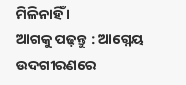ମିଳିନାହିଁ ।
ଆଗକୁ ପଢ଼ନ୍ତୁ : ଆଗ୍ନେୟ ଉଦଗୀରଣରେ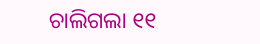ଚାଲିଗଲା ୧୧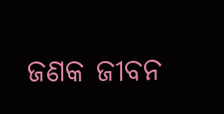ଜଣକ ଜୀବନ